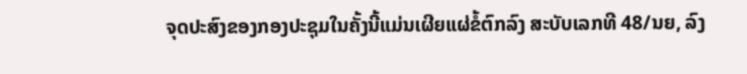ຈຸດປະສົງຂອງກອງປະຊຸມໃນຄັ້ງນີ້ແມ່ນເຜີຍແຜ່ຂໍ້ຕົກລົງ ສະບັບເລກທີ 48/ນຍ, ລົງ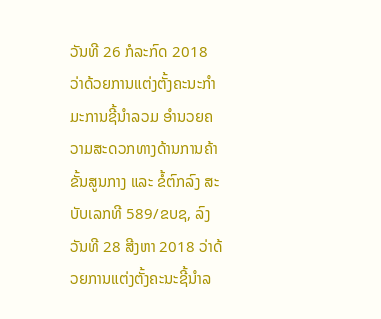ວັນທີ 26 ກໍລະກົດ 2018 ວ່າດ້ວຍການແຕ່ງຕັ້ງຄະນະກຳມະການຊີ້ນໍາລວມ ອຳນວຍຄວາມສະດວກທາງດ້ານການຄ້າຂັ້ນສູນກາງ ແລະ ຂໍ້ຕົກລົງ ສະບັບເລກທີ 589/ຂບຊ, ລົງວັນທີ 28 ສີງຫາ 2018 ວ່າດ້ວຍການແຕ່ງຕັ້ງຄະນະຊີ້ນໍາລ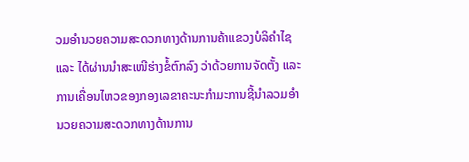ວມອຳນວຍຄວາມສະດວກທາງດ້ານການຄ້າແຂວງບໍລິຄຳໄຊ ແລະ ໄດ້ຜ່ານນໍາສະເໜີຮ່າງຂໍ້ຕົກລົງ ວ່າດ້ວຍການຈັດຕັ້ງ ແລະ ການເຄື່ອນໄຫວຂອງກອງເລຂາຄະນະກໍາມະການຊີ້ນໍາລວມອໍານວຍຄວາມສະດວກທາງດ້ານການ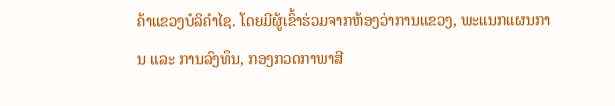ຄ້າແຂວງບໍລິຄໍາໄຊ. ໂດຍມີຜູ້ເຂົ້າຮ່ວມຈາກຫ້ອງວ່າການແຂວງ, ພະແນກແຜນການ ແລະ ການລົງທຶນ, ກອງກວດກາພາສີ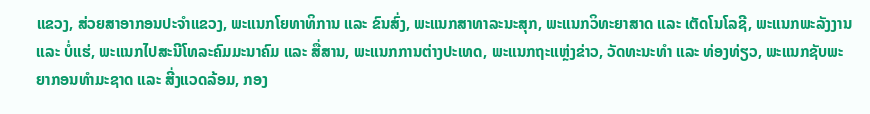ແຂວງ, ສ່ວຍສາອາກອນປະຈໍາແຂວງ, ພະແນກໂຍທາທິການ ແລະ ຂົນສົ່ງ, ພະແນກສາທາລະນະສຸກ, ພະແນກວິທະຍາສາດ ແລະ ເຕັດໂນໂລຊີ, ພະແນກພະລັງງານ ແລະ ບໍ່ແຮ່, ພະແນກໄປສະນີໂທລະຄົມມະນາຄົມ ແລະ ສື່ສານ, ພະແນກການຕ່າງປະເທດ, ພະແນກຖະແຫຼ່ງຂ່າວ, ວັດທະນະທໍາ ແລະ ທ່ອງທ່ຽວ, ພະແນກຊັບພະຍາກອນທໍາມະຊາດ ແລະ ສີ່ງແວດລ້ອມ, ກອງ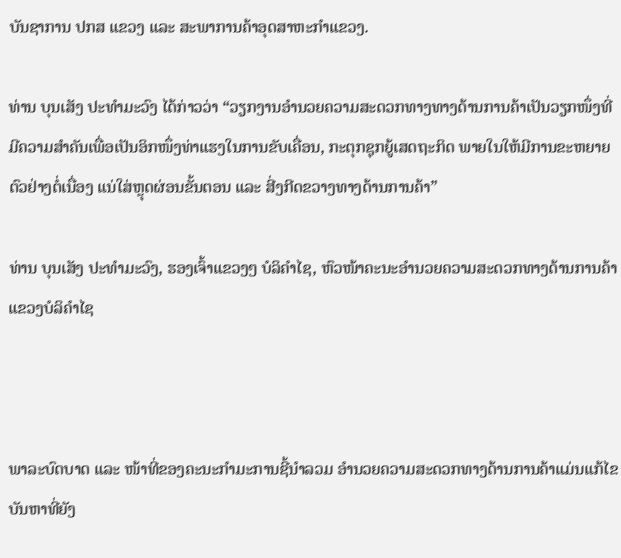ບັນຊາການ ປກສ ແຂວງ ແລະ ສະພາການຄ້າອຸດສາຫະກຳແຂວງ.

ທ່ານ ບຸນເສັງ ປະທໍາມະວົງ ໄດ້ກ່າວວ່າ “ວຽກງານອໍານວຍຄວາມສະດວກທາງທາງດ້ານການຄ້າເປັນວຽກໜຶ່ງທີ່ມີຄວາມສໍາຄັນເພື່ອເປັນອິກໜຶ່ງທ່າແຮງໃນການຂັບເຄື່ອນ, ກະຕຸກຊຸກຍູ້ເສດຖະກິດ ພາຍໃນໃຫ້ມີການຂະຫຍາຍຕົວຢ່າງຕໍ່ເນື່ອງ ແນ່ໃສ່ຫຼຸດຜ່ອນຂັ້ນຕອນ ແລະ ສີ່ງກີດຂວາງທາງດ້ານການຄ້າ”

ທ່ານ ບຸນເສັງ ປະທໍາມະວົງ, ຮອງເຈົ້າແຂວງໆ ບໍລິຄຳໄຊ, ຫົວໜ້າຄະນະອໍານວຍຄວາມສະດວກທາງດ້ານການຄ້າ ແຂວງບໍລິຄໍາໄຊ



ພາລະບົດບາດ ແລະ ໜ້າທີ່ຂອງຄະນະກຳມະການຊີ້ນໍາລວມ ອຳນວຍຄວາມສະດວກທາງດ້ານການຄ້າແມ່ນແກ້ໄຂບັນຫາທີ່ຍັງ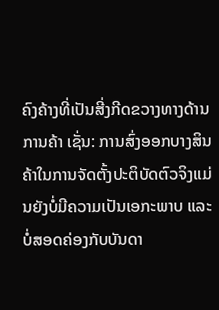ຄົງຄ້າງທີ່ເປັນສີ່ງກີດຂວາງທາງດ້ານການຄ້າ ເຊັ່ນ: ການສົ່ງອອກບາງສິນຄ້າໃນການຈັດຕັ້ງປະຕິບັດຕົວຈິງແມ່ນຍັງບໍ່ມີຄວາມເປັນເອກະພາບ ແລະ ບໍ່ສອດຄ່ອງກັບບັນດາ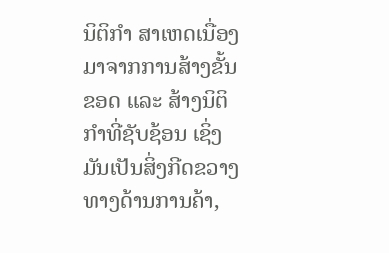ນິຕິກຳ ສາເຫດເນື່ອງມາຈາກການສ້າງຂັ້ນຂອດ ແລະ ສ້າງນິຕິກຳທີ່ຊັບຊ້ອນ ເຊິ່ງມັນເປັນສິ່ງກີດຂວາງທາງດ້ານການຄ້າ,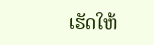ເຮັດໃຫ້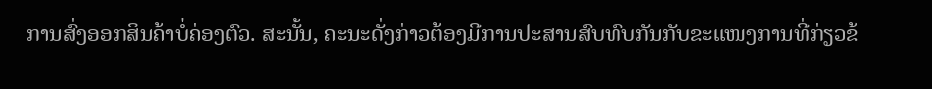ການສົ່ງອອກສິນຄ້າບໍ່ຄ່ອງຕົວ. ສະນັ້ນ, ຄະນະດັ່ງກ່າວຕ້ອງມີການປະສານສົບທົບກັນກັບຂະແໜງການທີ່ກ່ຽວຂ້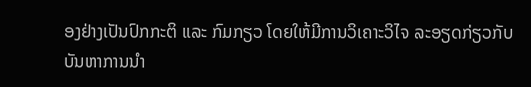ອງຢ່າງເປັນປົກກະຕິ ແລະ ກົມກຽວ ໂດຍໃຫ້ມີການວິເຄາະວິໄຈ ລະອຽດກ່ຽວກັບ ບັນຫາການນໍາ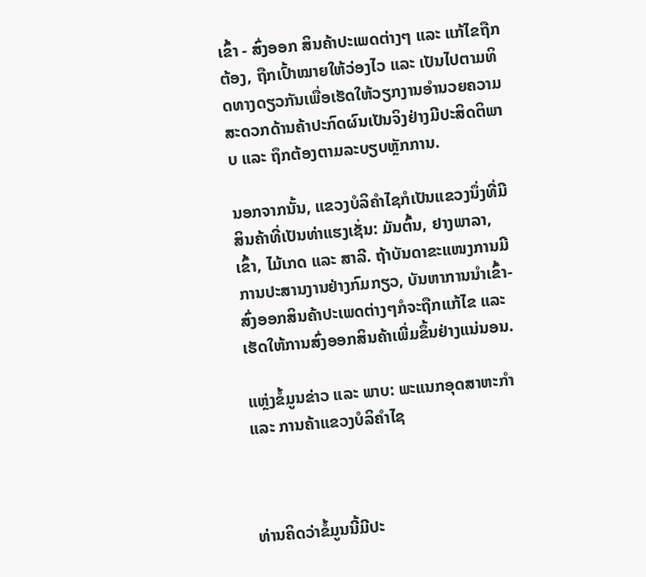ເຂົ້າ - ສົ່ງອອກ ສິນຄ້າປະເພດຕ່າງໆ ແລະ ແກ້ໄຂຖືກຕ້ອງ, ຖືກເປົ້າໝາຍໃຫ້ວ່ອງໄວ ແລະ ເປັນໄປຕາມທິດທາງດຽວກັນເພື່ອເຮັດໃຫ້ວຽກງານອໍານວຍຄວາມສະດວກດ້ານຄ້າປະກົດຜົນເປັນຈິງຢ່າງມີປະສິດຕິພາບ ແລະ ຖຶກຕ້ອງຕາມລະບຽບຫຼັກການ.

ນອກຈາກນັ້ນ, ແຂວງບໍລິຄຳໄຊກໍເປັນແຂວງນຶ່ງທີ່ມີສິນຄ້າທີ່ເປັນທ່າແຮງເຊັ່ນ: ມັນຕົ້ນ, ຢາງພາລາ, ເຂົ້າ, ໄມ້ເກດ ແລະ ສາລີ. ຖ້າບັນດາຂະແໜງການມີການປະສານງານຢ່າງກົມກຽວ, ບັນຫາການນຳເຂົ້າ-ສົ່ງອອກສິນຄ້າປະເພດຕ່າງໆກໍຈະຖືກແກ້ໄຂ ແລະ ເຮັດໃຫ້ການສົ່ງອອກສິນຄ້າເພີ່ມຂຶ້ນຢ່າງແນ່ນອນ.

ແຫຼ່ງຂໍ້ມູນຂ່າວ ແລະ ພາບ: ພະແນກອຸດສາຫະກຳ ແລະ ການຄ້າແຂວງບໍລິຄໍາໄຊ



ທ່ານຄິດວ່າຂໍ້ມູນນີ້ມີປະ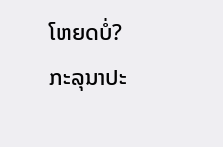ໂຫຍດບໍ່?
ກະລຸນາປະ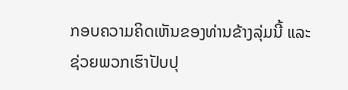ກອບຄວາມຄິດເຫັນຂອງທ່ານຂ້າງລຸ່ມນີ້ ແລະຊ່ວຍພວກເຮົາປັບປຸ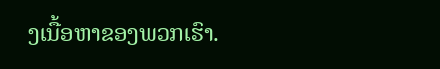ງເນື້ອຫາຂອງພວກເຮົາ.